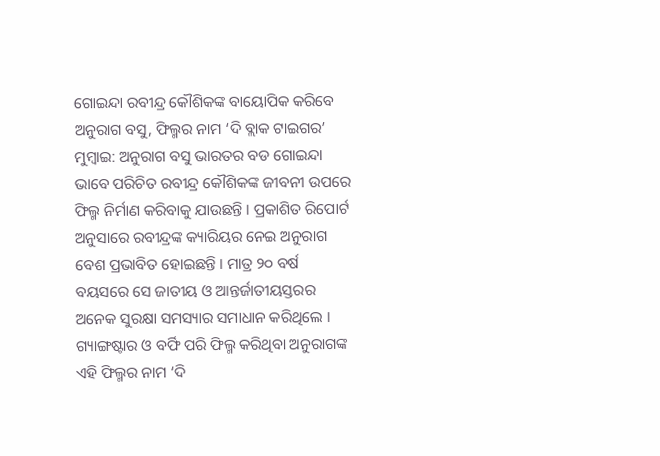ଗୋଇନ୍ଦା ରବୀନ୍ଦ୍ର କୌଶିକଙ୍କ ବାୟୋପିକ କରିବେ ଅନୁରାଗ ବସୁ, ଫିଲ୍ମର ନାମ ‘ଦି ବ୍ଲାକ ଟାଇଗର’
ମୁମ୍ବାଇ: ଅନୁରାଗ ବସୁ ଭାରତର ବଡ ଗୋଇନ୍ଦା ଭାବେ ପରିଚିତ ରବୀନ୍ଦ୍ର କୌଶିକଙ୍କ ଜୀବନୀ ଉପରେ ଫିଲ୍ମ ନିର୍ମାଣ କରିବାକୁ ଯାଉଛନ୍ତି । ପ୍ରକାଶିତ ରିପୋର୍ଟ ଅନୁସାରେ ରବୀନ୍ଦ୍ରଙ୍କ କ୍ୟାରିୟର ନେଇ ଅନୁରାଗ ବେଶ ପ୍ରଭାବିତ ହୋଇଛନ୍ତି । ମାତ୍ର ୨୦ ବର୍ଷ ବୟସରେ ସେ ଜାତୀୟ ଓ ଆନ୍ତର୍ଜାତୀୟସ୍ତରର ଅନେକ ସୁରକ୍ଷା ସମସ୍ୟାର ସମାଧାନ କରିଥିଲେ । ଗ୍ୟାଙ୍ଗଷ୍ଟାର ଓ ବର୍ଫି ପରି ଫିଲ୍ମ କରିଥିବା ଅନୁରାଗଙ୍କ ଏହି ଫିଲ୍ମର ନାମ ‘ଦି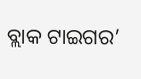ବ୍ଲାକ ଟାଇଗର’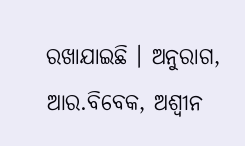ରଖାଯାଇଛି । ଅନୁରାଗ, ଆର.ବିବେକ, ଅଶ୍ୱୀନ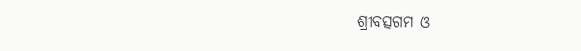ଶ୍ରୀବତ୍ସଗମ ଓ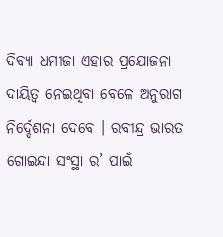ଦିବ୍ୟା ଧମୀଜା ଏହାର ପ୍ରଯୋଜନା ଦାୟିତ୍ୱ ନେଇଥିବା ବେଳେ ଅନୁରାଗ ନିର୍ଦ୍ଦେଶନା ଦେବେ । ରବୀନ୍ଦ୍ର ଭାରତ ଗୋଇନ୍ଦା ସଂସ୍ଥା ର’ ପାଇଁ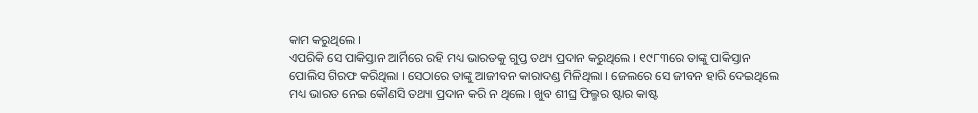କାମ କରୁଥିଲେ ।
ଏପରିକି ସେ ପାକିସ୍ତାନ ଆର୍ମିରେ ରହି ମଧ୍ୟ ଭାରତକୁ ଗୁପ୍ତ ତଥ୍ୟ ପ୍ରଦାନ କରୁଥିଲେ । ୧୯୮୩ରେ ତାଙ୍କୁ ପାକିସ୍ତାନ ପୋଲିସ ଗିରଫ କରିଥିଲା । ସେଠାରେ ତାଙ୍କୁ ଆଜୀବନ କାରାଦଣ୍ଡ ମିଳିଥିଲା । ଜେଲରେ ସେ ଜୀବନ ହାରି ଦେଇଥିଲେ ମଧ୍ୟ ଭାରତ ନେଇ କୌଣସି ତଥ୍ୟା ପ୍ରଦାନ କରି ନ ଥିଲେ । ଖୁବ ଶୀଘ୍ର ଫିଲ୍ମର ଷ୍ଟାର କାଷ୍ଟ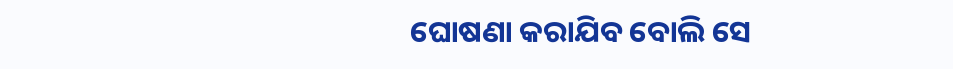ଘୋଷଣା କରାଯିବ ବୋଲି ସେ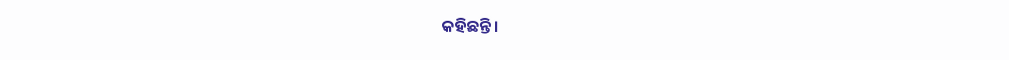କହିଛନ୍ତି ।